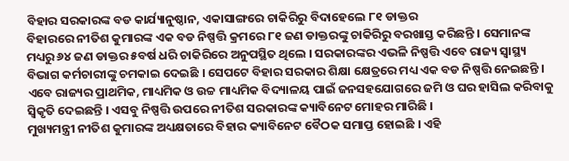ବିହାର ସରକାରଙ୍କ ବଡ କାର୍ଯ୍ୟାନୁଷ୍ଠାନ, ଏକାସାଙ୍ଗରେ ଚାକିରିରୁ ବିଦାହେଲେ ୮୧ ଡାକ୍ତର
ବିହାରରେ ନୀତିଶ କୁମାରଙ୍କ ଏକ ବଡ ନିଷ୍ପତ୍ତି କ୍ରମରେ ୮୧ ଜଣ ଡାକ୍ତରଙ୍କୁ ଚାକିରିରୁ ବରଖାସ୍ତ କରିଛନ୍ତି । ସେମାନଙ୍କ ମଧ୍ୟରୁ ୬୪ ଜଣ ଡାକ୍ତର ୫ବର୍ଷ ଧରି ଚାକିରିରେ ଅନୁପସ୍ଥିତ ଥିଲେ । ସରକାରଙ୍କର ଏଭଳି ନିଷ୍ପତ୍ତି ଏବେ ରାଜ୍ୟ ସ୍ୱାସ୍ଥ୍ୟ ବିଭାଗ କର୍ମଚାରୀଙ୍କୁ ଚମକାଇ ଦେଇଛି । ସେପଟେ ବିହାର ସରକାର ଶିକ୍ଷା କ୍ଷେତ୍ରରେ ମଧ୍ୟ ଏକ ବଡ ନିଷ୍ପତ୍ତି ନେଇଛନ୍ତି । ଏବେ ରାଜ୍ୟର ପ୍ରାଥମିକ, ମାଧ୍ୟମିକ ଓ ଉଚ୍ଚ ମାଧ୍ୟମିକ ବିଦ୍ୟାଳୟ ପାଇଁ ଜନସହଯୋଗରେ ଜମି ଓ ଘର ହାସିଲ କରିବାକୁ ସ୍ୱିକୃତି ଦେଇଛନ୍ତି । ଏସବୁ ନିଷ୍ପତ୍ତି ଉପରେ ନୀତିଶ ସରକାରଙ୍କ କ୍ୟାବିନେଟ ମୋହର ମାରିଛି ।
ମୁଖ୍ୟମନ୍ତ୍ରୀ ନୀତିଶ କୁମାରଙ୍କ ଅଧ୍ୟକ୍ଷତାରେ ବିହାର କ୍ୟାବିନେଟ ବୈଠକ ସମାପ୍ତ ହୋଇଛି । ଏହି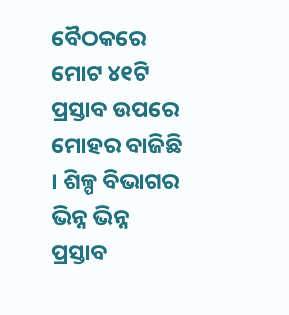ବୈଠକରେ ମୋଟ ୪୧ଟି ପ୍ରସ୍ତାବ ଉପରେ ମୋହର ବାଜିଛି । ଶିଳ୍ପ ବିଭାଗର ଭିନ୍ନ ଭିନ୍ନ ପ୍ରସ୍ତାବ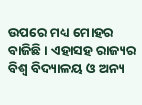ଉପରେ ମଧ୍ୟ ମୋହର ବାଜିଛି । ଏହାସହ ରାଜ୍ୟର ବିଶ୍ୱ ବିଦ୍ୟାଳୟ ଓ ଅନ୍ୟ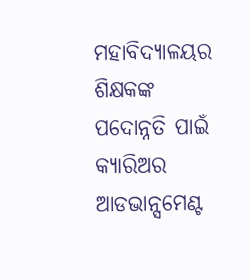ମହାବିଦ୍ୟାଳୟର ଶିକ୍ଷକଙ୍କ ପଦୋନ୍ନତି ପାଇଁ କ୍ୟାରିଅର ଆଡଭାନ୍ସମେଣ୍ଟ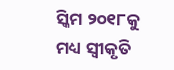ସ୍କିମ ୨୦୧୮କୁ ମଧ୍ୟ ସ୍ୱୀକୃତି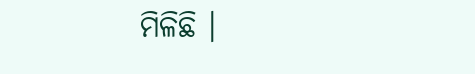ମିଳିଛି ।